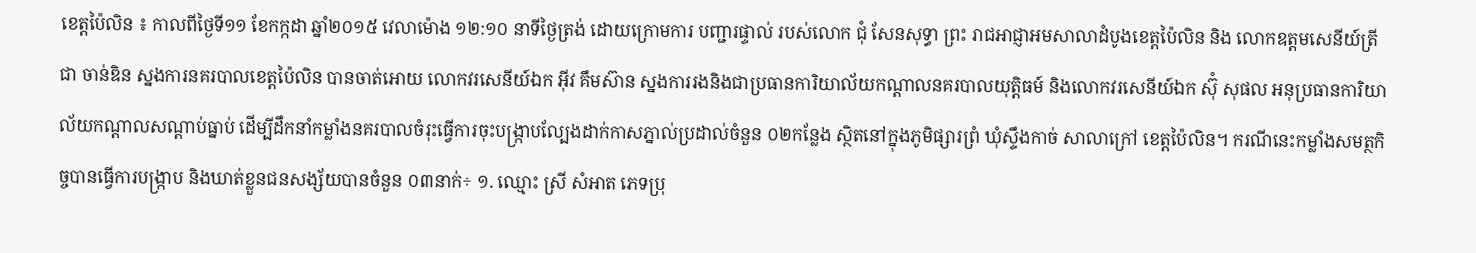ខេត្តប៉ៃលិន ៖ កាលពីថ្ងៃទី១១ ខែកក្កដា ឆ្នាំ២០១៥ វេលាម៉ោង ១២:១០ នាទីថ្ងៃត្រង់ ដោយក្រោមការ បញ្ជារផ្ទាល់ របស់លោក ជុំ សែនសុទ្ធា ព្រះ រាជអាជ្ញាអមសាលាដំបូងខេត្តប៉ៃលិន និង លោកឧត្តមសេនីយ៍ត្រី ជា ចាន់ឌិន ស្នងការនគរបាលខេត្តប៉ៃលិន បានចាត់អោយ លោកវរសេនីយ៍ឯក អ៊ីវ គឹមស៊ាន ស្នងការរងនិងជាប្រធានការិយាល័យកណ្តាលនគរបាលយុត្តិធម៍ និងលោកវរសេនីយ៍ឯក ស៊ុំ សុផល អនុប្រធានការិយាល័យកណ្តាលសណ្តាប់ធ្នាប់ ដើម្បីដឹកនាំកម្លាំងនគរបាលចំរុះធ្វើការចុះបង្រ្កាបល្បែងដាក់កាសភ្នាល់ប្រដាល់ចំនួន ០២កន្លែង ស្ថិតនៅក្នុងភូមិផ្សារព្រំ ឃុំស្ទឹងកាច់ សាលាក្រៅ ខេត្តប៉ៃលិន។ ករណីនេះកម្លាំងសមត្ថកិច្ចបានធ្វើការបង្ក្រាប និងឃាត់ខ្លួនជនសង្ស័យបានចំនួន ០៣នាក់÷ ១. ឈ្មោះ ស្រី សំអាត ភេទប្រុ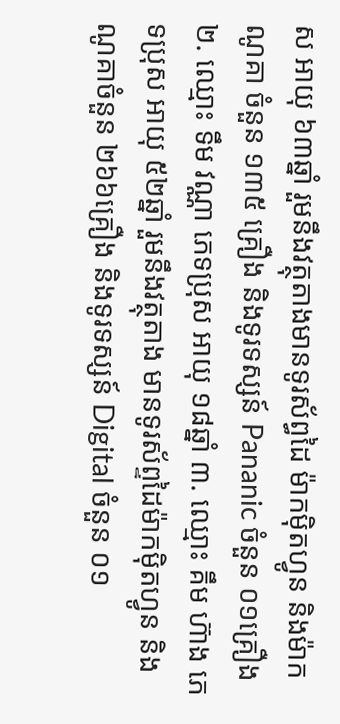ស អាយុ ៦៣ឆ្នាំ រួមនឹងវត្ថុតាងមានទូរស័ព្ធដៃ ម៉ាកម៉ិតហ្វូន និងម៉ាកណូគា ចំនួន ១៣៥ គ្រឿង និងទូរទស្សន៍ Pananic ចំនួន ០១គ្រឿង ២. ឈ្មោះ ទឹម វណ្ណា ភេទប្រុស អាយុ ១៨ឆ្នាំ ៣. ឈ្មោះ គឹម ហ៊ាង ភេទប្រុស អាយុ ៥២ឆ្នាំ រួមនឹងវត្ថុតាង មានទូរស័ព្ទដៃម៉ាកម៉ិតហ្វូន និងណូគាចំនួន ២៦៦គ្រឿង និងទូរទស្សន៍ Digital ចំនួន ០១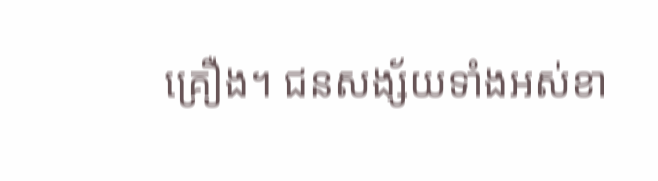គ្រឿង។ ជនសង្ស័យទាំងអស់ខា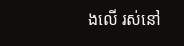ងលើ រស់នៅ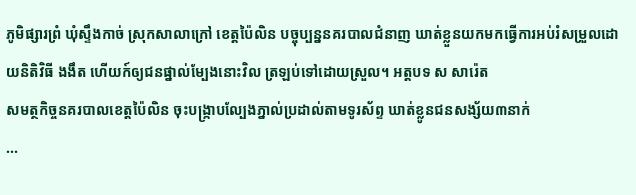ភូមិផ្សារព្រំ ឃុំស្ទឹងកាច់ ស្រុកសាលាក្រៅ ខេត្តប៉ៃលិន បច្ចុប្បន្ននគរបាលជំនាញ ឃាត់ខ្លួនយកមកធ្វើការអប់រំសម្រួលដោយនិតិវិធី ងងឹត ហើយក៍ឲ្យជនផ្នាល់ម្បែងនោះវិល ត្រឡប់ទៅដោយស្រួល។ អត្តបទ ស សារ៉េត
សមត្ថកិច្ចនគរបាលខេត្តប៉ៃលិន ចុះបង្ក្រាបល្បែងភ្នាល់ប្រដាល់តាមទូរស័ព្ទ ឃាត់ខ្លូនជនសង្ស័យ៣នាក់
...